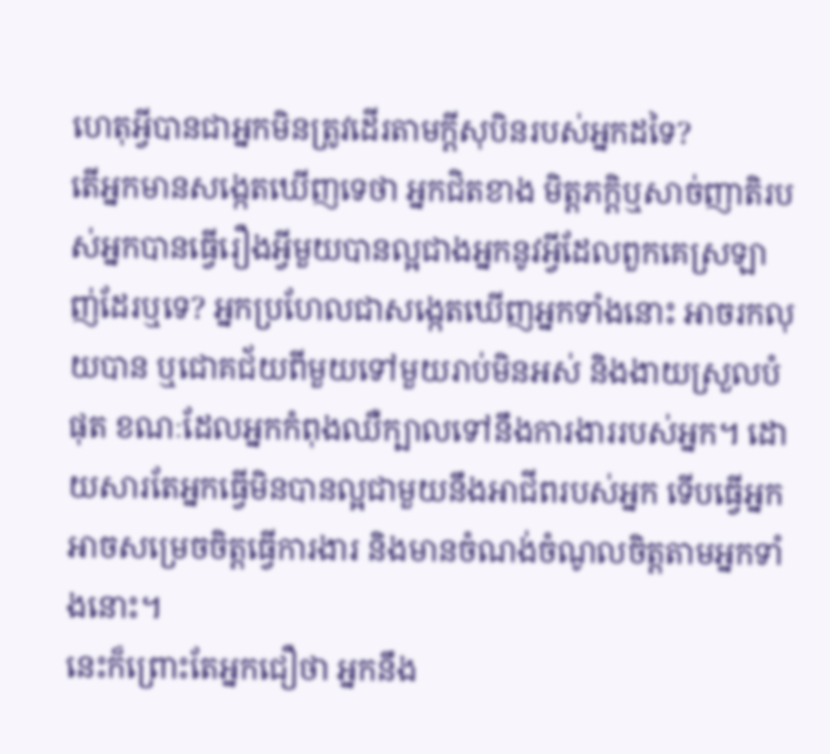ហេតុអ្វីបានជាអ្នកមិនត្រូវដើរតាមក្តីសុបិនរបស់អ្នកដទៃ?
តើអ្នកមានសង្កេតឃើញទេថា អ្នកជិតខាង មិត្តភក្ដិឬសាច់ញាតិរបស់អ្នកបានធ្វើរឿងអ្វីមួយបានល្អជាងអ្នកនូវអ្វីដែលពួកគេស្រឡាញ់ដែរឬទេ? អ្នកប្រហែលជាសង្កេតឃើញអ្នកទាំងនោះ អាចរកលុយបាន ឬជោគជ័យពីមួយទៅមួយរាប់មិនអស់ និងងាយស្រួលបំផុត ខណៈដែលអ្នកកំពុងឈឺក្បាលទៅនឹងការងាររបស់អ្នក។ ដោយសារតែអ្នកធ្វើមិនបានល្អជាមួយនឹងអាជីពរបស់អ្នក ទើបធ្វើអ្នកអាចសម្រេចចិត្តធ្វើការងារ និងមានចំណង់ចំណូលចិត្តតាមអ្នកទាំងនោះ។
នេះក៏ព្រោះតែអ្នកជឿថា អ្នកនឹង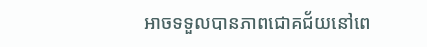អាចទទួលបានភាពជោគជ័យនៅពេ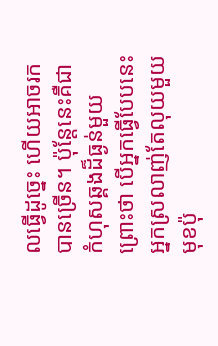លធ្វើដូច្នេះ ហើយអាចរកបានច្រើន។ ប៉ុន្តែនេះគឺជាកំហុសឆ្គងដ៏ធ្ងន់មួយព្រោះថា បើអ្នកធ្វើបែបនេះ អ្នកស្រលាញ់តែលុយមួយមុខប៉ុ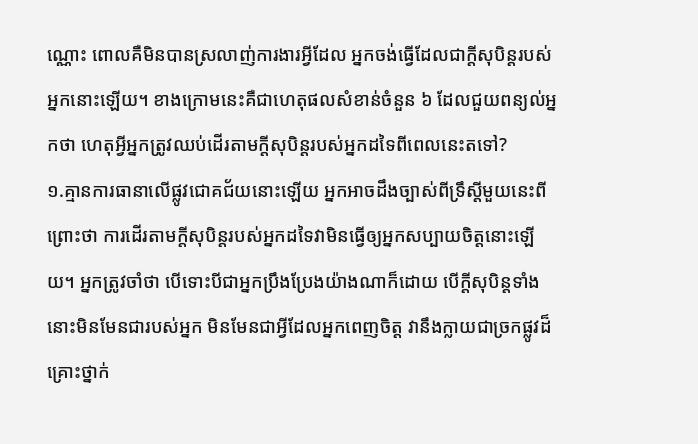ណ្ណោះ ពោលគឺមិនបានស្រលាញ់ការងារអ្វីដែល អ្នកចង់ធ្វើដែលជាក្តីសុបិន្ដរបស់អ្នកនោះឡើយ។ ខាងក្រោមនេះគឺជាហេតុផលសំខាន់ចំនួន ៦ ដែលជួយពន្យល់អ្នកថា ហេតុអ្វីអ្នកត្រូវឈប់ដើរតាមក្តីសុបិន្តរបស់អ្នកដទៃពីពេលនេះតទៅ?
១.គ្មានការធានាលើផ្លូវជោគជ័យនោះឡើយ អ្នកអាចដឹងច្បាស់ពីទ្រឹស្តីមួយនេះពីព្រោះថា ការដើរតាមក្តីសុបិន្តរបស់អ្នកដទៃវាមិនធ្វើឲ្យអ្នកសប្បាយចិត្តនោះឡើយ។ អ្នកត្រូវចាំថា បើទោះបីជាអ្នកប្រឹងប្រែងយ៉ាងណាក៏ដោយ បើក្តីសុបិន្តទាំងនោះមិនមែនជារបស់អ្នក មិនមែនជាអ្វីដែលអ្នកពេញចិត្ត វានឹងក្លាយជាច្រកផ្លូវដ៏គ្រោះថ្នាក់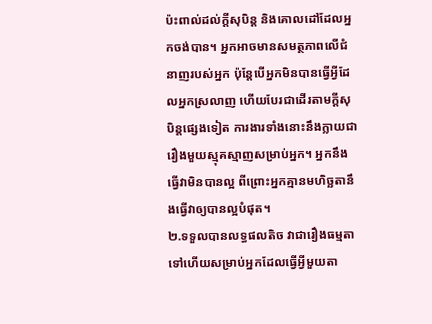ប៉ះពាល់ដល់ក្តីសុបិន្ត និងគោលដៅដែលអ្នកចង់បាន។ អ្នកអាចមានសមត្ថភាពលើជំនាញរបស់អ្នក ប៉ុន្តែបើអ្នកមិនបានធ្វើអ្វីដែលអ្នកស្រលាញ ហើយបែរជាដើរតាមក្តីសុបិន្តផ្សេងទៀត ការងារទាំងនោះនឹងក្លាយជារឿងមួយស្មុគស្មាញសម្រាប់អ្នក។ អ្នកនឹងធ្វើវាមិនបានល្អ ពីព្រោះអ្នកគ្មានមហិច្ឆតានឹងធ្វើវាឲ្យបានល្អបំផុត។
២.ទទួលបានលទ្ធផលតិច វាជារឿងធម្មតាទៅហើយសម្រាប់អ្នកដែលធ្វើអ្វីមួយតា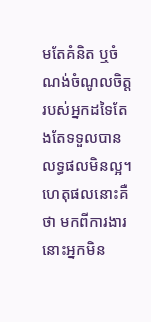មតែគំនិត ឬចំណង់ចំណូលចិត្តរបស់អ្នកដទៃតែងតែទទួលបានលទ្ធផលមិនល្អ។ ហេតុផលនោះគឺថា មកពីការងារនោះអ្នកមិន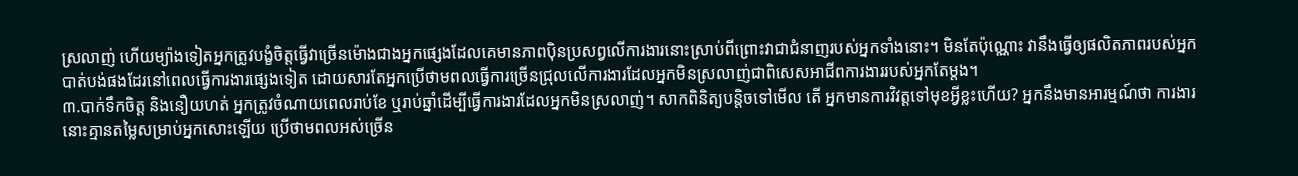ស្រលាញ់ ហើយម្យ៉ាងទៀតអ្នកត្រូវបង្ខំចិត្តធ្វើវាច្រើនម៉ោងជាងអ្នកផ្សេងដែលគេមានភាពប៉ិនប្រសព្វលើការងារនោះស្រាប់ពីព្រោះវាជាជំនាញរបស់អ្នកទាំងនោះ។ មិនតែប៉ុណ្ណោះ វានឹងធ្វើឲ្យផលិតភាពរបស់អ្នកបាត់បង់ផងដែរនៅពេលធ្វើការងារផ្សេងទៀត ដោយសារតែអ្នកប្រើថាមពលធ្វើការច្រើនជ្រុលលើការងារដែលអ្នកមិនស្រលាញ់ជាពិសេសអាជីពការងាររបស់អ្នកតែម្តង។
៣.បាក់ទឹកចិត្ត និងនឿយហត់ អ្នកត្រូវចំណាយពេលរាប់ខែ ឬរាប់ឆ្នាំដើម្បីធ្វើការងារដែលអ្នកមិនស្រលាញ់។ សាកពិនិត្យបន្តិចទៅមើល តើ អ្នកមានការវិវត្តទៅមុខអ្វីខ្លះហើយ? អ្នកនឹងមានអារម្មណ៍ថា ការងារនោះគ្មានតម្លៃសម្រាប់អ្នកសោះឡើយ ប្រើថាមពលអស់ច្រើន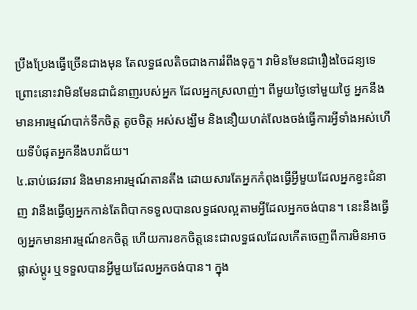ប្រឹងប្រែងធ្វើច្រើនជាងមុន តែលទ្ធផលតិចជាងការរំពឹងទុក្ខ។ វាមិនមែនជារឿងចៃដន្យទេ ព្រោះនោះវាមិនមែនជាជំនាញរបស់អ្នក ដែលអ្នកស្រលាញ់។ ពីមួយថ្ងៃទៅមួយថ្ងៃ អ្នកនឹងមានអារម្មណ៍បាក់ទឹកចិត្ត តូចចិត្ត អស់សង្ឃឹម និងនឿយហត់លែងចង់ធ្វើការអ្វីទាំងអស់ហើយទីបំផុតអ្នកនឹងបរាជ័យ។
៤.ឆាប់ឆេវឆាវ និងមានអារម្មណ៍តានតឹង ដោយសារតែអ្នកកំពុងធ្វើអ្វីមួយដែលអ្នកខ្វះជំនាញ វានឹងធ្វើឲ្យអ្នកកាន់តែពិបាកទទួលបានលទ្ធផលល្អតាមអ្វីដែលអ្នកចង់បាន។ នេះនឹងធ្វើឲ្យអ្នកមានអារម្មណ៍ខកចិត្ត ហើយការខកចិត្តនេះជាលទ្ធផលដែលកើតចេញពីការមិនអាចផ្លាស់ប្ដូរ ឬទទួលបានអ្វីមួយដែលអ្នកចង់បាន។ ក្នុង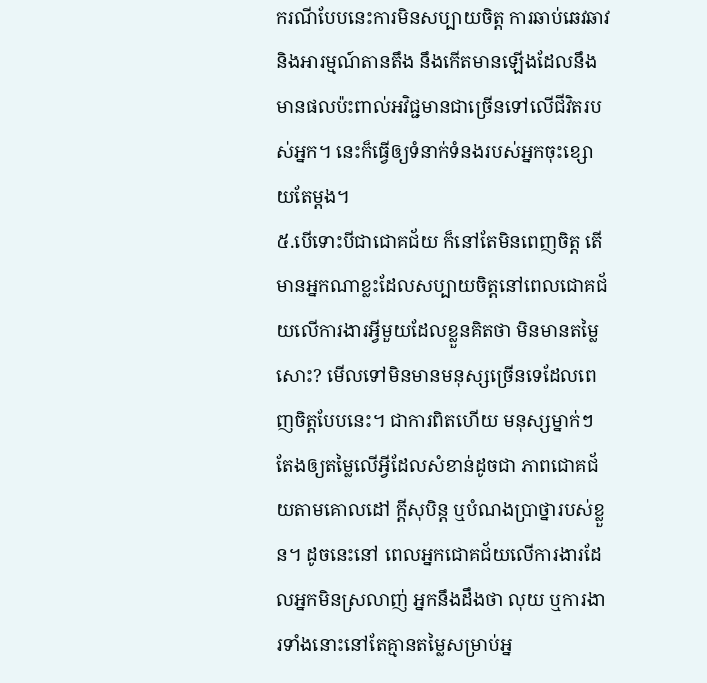ករណីបែបនេះការមិនសប្បាយចិត្ត ការឆាប់ឆេវឆាវ និងអារម្មណ៍តានតឹង នឹងកើតមានឡើងដែលនឹងមានផលប៉ះពាល់អវិជ្ជមានជាច្រើនទៅលើជីវិតរបស់អ្នក។ នេះក៏ធ្វើឲ្យទំនាក់ទំនងរបស់អ្នកចុះខ្សោយតែម្តង។
៥.បើទោះបីជាជោគជ័យ ក៏នៅតែមិនពេញចិត្ត តើមានអ្នកណាខ្លះដែលសប្បាយចិត្តនៅពេលជោគជ័យលើការងារអ្វីមួយដែលខ្លួនគិតថា មិនមានតម្លៃសោះ? មើលទៅមិនមានមនុស្សច្រើនទេដែលពេញចិត្តបែបនេះ។ ជាការពិតហើយ មនុស្សម្នាក់ៗតែងឲ្យតម្លៃលើអ្វីដែលសំខាន់ដូចជា ភាពជោគជ័យតាមគោលដៅ ក្តីសុបិន្ត ឬបំណងប្រាថ្នារបស់ខ្លួន។ ដូចនេះនៅ ពេលអ្នកជោគជ័យលើការងារដែលអ្នកមិនស្រលាញ់ អ្នកនឹងដឹងថា លុយ ឬការងារទាំងនោះនៅតែគ្មានតម្លៃសម្រាប់អ្ន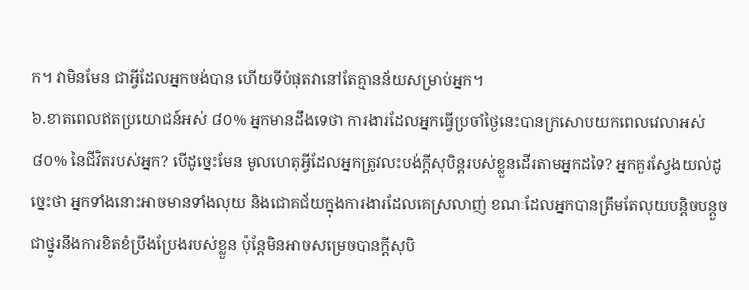ក។ វាមិនមែន ជាអ្វីដែលអ្នកចង់បាន ហើយទីបំផុតវានៅតែគ្មានន័យសម្រាប់អ្នក។
៦.ខាតពេលឥតប្រយោជន៍អស់ ៨០% អ្នកមានដឹងទេថា ការងារដែលអ្នកធ្វើប្រចាំថ្ងៃនេះបានក្រសោបយកពេលវេលាអស់ ៨០% នៃជីវិតរបស់អ្នក? បើដូច្នេះមែន មូលហេតុអ្វីដែលអ្នកត្រូវលះបង់ក្តីសុបិន្ដរបស់ខ្លួនដើរតាមអ្នកដទៃ? អ្នកគួរស្វែងយល់ដូច្នេះថា អ្នកទាំងនោះអាចមានទាំងលុយ និងជោគជ័យក្នុងការងារដែលគេស្រលាញ់ ខណៈដែលអ្នកបានត្រឹមតែលុយបន្តិចបន្តួចជាថ្នូរនឹងការខិតខំប្រឹងប្រែងរបស់ខ្លួន ប៉ុន្តែមិនអាចសម្រេចបានក្តីសុបិ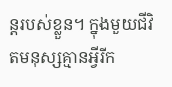ន្ដរបស់ខ្លួន។ ក្នុងមួយជីវិតមនុស្សគ្មានអ្វីរីក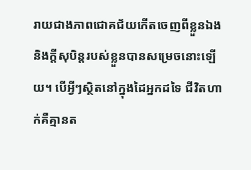រាយជាងភាពជោគជ័យកើតចេញពីខ្លួនឯង និងក្តីសុបិន្តរបស់ខ្លួនបានសម្រេចនោះឡើយ។ បើអ្វីៗស្ថិតនៅក្នុងដៃអ្នកដទៃ ជីវិតហាក់គឺគ្មានត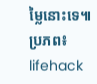ម្លៃនោះទេ៕
ប្រភព៖ lifehack